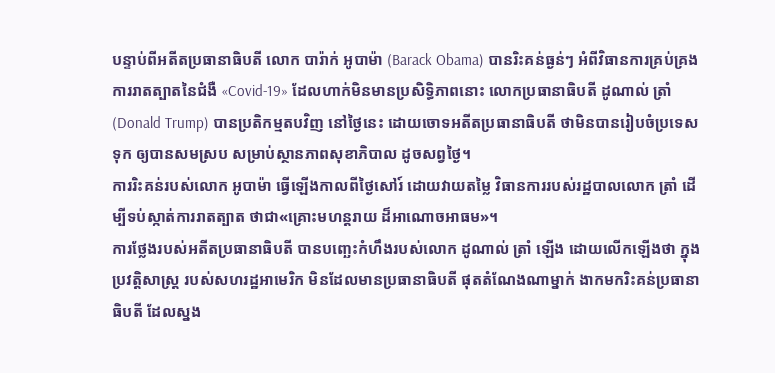បន្ទាប់ពីអតីតប្រធានាធិបតី លោក បារ៉ាក់ អូបាម៉ា (Barack Obama) បានរិះគន់ធ្ងន់ៗ អំពីវិធានការគ្រប់គ្រង ការរាតត្បាតនៃជំងឺ «Covid-19» ដែលហាក់មិនមានប្រសិទ្ធិភាពនោះ លោកប្រធានាធិបតី ដូណាល់ ត្រាំ (Donald Trump) បានប្រតិកម្មតបវិញ នៅថ្ងៃនេះ ដោយចោទអតីតប្រធានាធិបតី ថាមិនបានរៀបចំប្រទេសទុក ឲ្យបានសមស្រប សម្រាប់ស្ថានភាពសុខាភិបាល ដូចសព្វថ្ងៃ។
ការរិះគន់របស់លោក អូបាម៉ា ធ្វើឡើងកាលពីថ្ងៃសៅរ៍ ដោយវាយតម្លៃ វិធានការរបស់រដ្ឋបាលលោក ត្រាំ ដើម្បីទប់ស្កាត់ការរាតត្បាត ថាជា«គ្រោះមហន្តរាយ ដ៏អាណោចអាធម»។
ការថ្លែងរបស់អតីតប្រធានាធិបតី បានបញ្ឆេះកំហឹងរបស់លោក ដូណាល់ ត្រាំ ឡើង ដោយលើកឡើងថា ក្នុងប្រវត្តិសាស្ត្រ របស់សហរដ្ឋអាមេរិក មិនដែលមានប្រធានាធិបតី ផុតតំណែងណាម្នាក់ ងាកមករិះគន់ប្រធានាធិបតី ដែលស្នង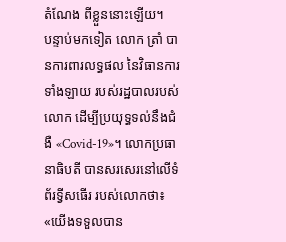តំណែង ពីខ្លួននោះឡើយ។
បន្ទាប់មកទៀត លោក ត្រាំ បានការពារលទ្ធផល នៃវិធានការទាំងឡាយ របស់រដ្ឋបាលរបស់លោក ដើម្បីប្រយុទ្ធទល់នឹងជំងឺ «Covid-19»។ លោកប្រធានាធិបតី បានសរសេរនៅលើទំព័រទ្វីសធើរ របស់លោកថា៖
«យើងទទួលបាន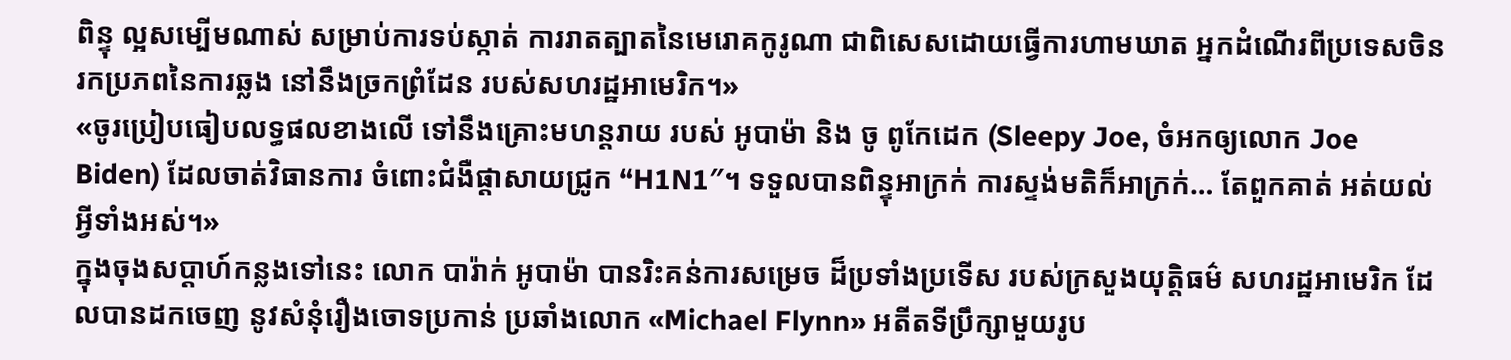ពិន្ទុ ល្អសម្បើមណាស់ សម្រាប់ការទប់ស្កាត់ ការរាតត្បាតនៃមេរោគកូរូណា ជាពិសេសដោយធ្វើការហាមឃាត អ្នកដំណើរពីប្រទេសចិន រកប្រភពនៃការឆ្លង នៅនឹងច្រកព្រំដែន របស់សហរដ្ឋអាមេរិក។»
«ចូរប្រៀបធៀបលទ្ធផលខាងលើ ទៅនឹងគ្រោះមហន្តរាយ របស់ អូបាម៉ា និង ចូ ពូកែដេក (Sleepy Joe, ចំអកឲ្យលោក Joe Biden) ដែលចាត់វិធានការ ចំពោះជំងឺផ្ដាសាយជ្រូក “H1N1″។ ទទួលបានពិន្ទុអាក្រក់ ការស្ទង់មតិក៏អាក្រក់… តែពួកគាត់ អត់យល់អ្វីទាំងអស់។»
ក្នុងចុងសប្ដាហ៍កន្លងទៅនេះ លោក បារ៉ាក់ អូបាម៉ា បានរិះគន់ការសម្រេច ដ៏ប្រទាំងប្រទើស របស់ក្រសួងយុត្តិធម៌ សហរដ្ឋអាមេរិក ដែលបានដកចេញ នូវសំនុំរឿងចោទប្រកាន់ ប្រឆាំងលោក «Michael Flynn» អតីតទីប្រឹក្សាមួយរូប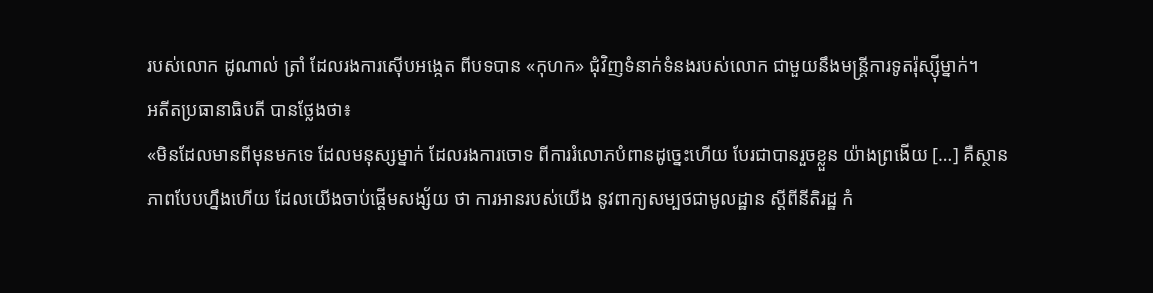របស់លោក ដូណាល់ ត្រាំ ដែលរងការស៊ើបអង្កេត ពីបទបាន «កុហក» ជុំវិញទំនាក់ទំនងរបស់លោក ជាមួយនឹងមន្ត្រីការទូតរ៉ុស្ស៊ីម្នាក់។
អតីតប្រធានាធិបតី បានថ្លែងថា៖
«មិនដែលមានពីមុនមកទេ ដែលមនុស្សម្នាក់ ដែលរងការចោទ ពីការរំលោភបំពានដូច្នេះហើយ បែរជាបានរួចខ្លួន យ៉ាងព្រងើយ […] គឺស្ថានភាពបែបហ្នឹងហើយ ដែលយើងចាប់ផ្ដើមសង្ស័យ ថា ការអានរបស់យើង នូវពាក្យសម្បថជាមូលដ្ឋាន ស្ដីពីនីតិរដ្ឋ កំ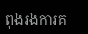ពុងរងការគ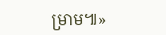ម្រាម៕»